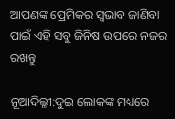ଆପଣଙ୍କ ପ୍ରେମିକର ସ୍ୱଭାବ ଜାଣିବା ପାଇଁ ଏହି ସବୁ ଜିନିଷ ଉପରେ ନଜର ରଖନ୍ତୁ

ନୂଆଦିଲ୍ଳୀ:ଦୁଇ ଲୋକଙ୍କ ମଧ୍ୟରେ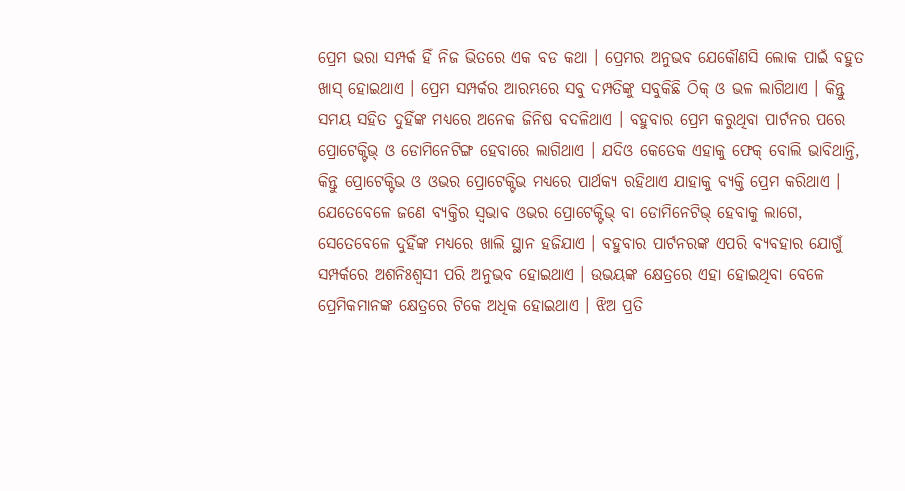ପ୍ରେମ ଭରା ସମ୍ପର୍କ ହିଁ ନିଜ ଭିତରେ ଏକ ବଡ କଥା । ପ୍ରେମର ଅନୁଭବ ଯେକୌଣସି ଲୋକ ପାଇଁ ବହୁତ ଖାସ୍ ହୋଇଥାଏ । ପ୍ରେମ ସମ୍ପର୍କର ଆରମ୍ଭରେ ସବୁ ଦମ୍ପତିଙ୍କୁ ସବୁକିଛି ଠିକ୍ ଓ ଭଳ ଲାଗିଥାଏ । କିନ୍ତୁ ସମୟ ସହିତ ଦୁହିଁଙ୍କ ମଧ୍ୟରେ ଅନେକ ଜିନିଷ ବଦଳିଥାଏ । ବହୁବାର ପ୍ରେମ କରୁଥିବା ପାର୍ଟନର ପରେ ପ୍ରୋଟେକ୍ଟିଭ୍ ଓ ଡୋମିନେଟିଙ୍ଗ ହେବାରେ ଲାଗିଥାଏ । ଯଦିଓ କେତେକ ଏହାକୁ ଫେକ୍ ବୋଲି ଭାବିଥାନ୍ତି, କିନ୍ତୁ ପ୍ରୋଟେକ୍ଟିଭ ଓ ଓଭର ପ୍ରୋଟେକ୍ଟିଭ ମଧ୍ୟରେ ପାର୍ଥକ୍ୟ ରହିଥାଏ ଯାହାକୁ ବ୍ୟକ୍ତି ପ୍ରେମ କରିଥାଏ । ଯେତେବେଳେ ଜଣେ ବ୍ୟକ୍ତିର ସ୍ୱଭାବ ଓଭର ପ୍ରୋଟେକ୍ଟିଭ୍ ବା ଡୋମିନେଟିଭ୍ ହେବାକୁ ଲାଗେ, ସେତେବେଳେ ଦୁହିଁଙ୍କ ମଧ୍ୟରେ ଖାଲି ସ୍ଥାନ ହଜିଯାଏ । ବହୁବାର ପାର୍ଟନରଙ୍କ ଏପରି ବ୍ୟବହାର ଯୋଗୁଁ ସମ୍ପର୍କରେ ଅଶନିଃଶ୍ୱସୀ ପରି ଅନୁଭବ ହୋଇଥାଏ । ଉଭୟଙ୍କ କ୍ଷେତ୍ରରେ ଏହା ହୋଇଥିବା ବେଳେ ପ୍ରେମିକମାନଙ୍କ କ୍ଷେତ୍ରରେ ଟିକେ ଅଧିକ ହୋଇଥାଏ । ଝିଅ ପ୍ରତି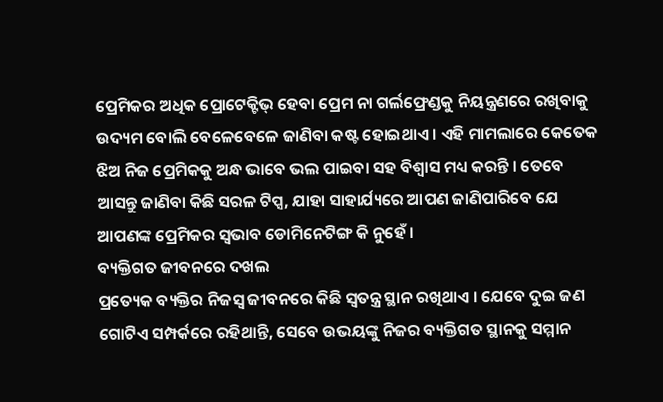ପ୍ରେମିକର ଅଧିକ ପ୍ରୋଟେକ୍ଟିଭ୍ ହେବା ପ୍ରେମ ନା ଗର୍ଲଫ୍ରେଣ୍ଡକୁ ନିୟନ୍ତ୍ରଣରେ ରଖିବାକୁ ଉଦ୍ୟମ ବୋଲି ବେଳେବେଳେ ଜାଣିବା କଷ୍ଟ ହୋଇଥାଏ । ଏହି ମାମଲାରେ କେତେକ ଝିଅ ନିଜ ପ୍ରେମିକକୁ ଅନ୍ଧ ଭାବେ ଭଲ ପାଇବା ସହ ବିଶ୍ୱାସ ମଧ୍ୟ କରନ୍ତି । ତେବେ ଆସନ୍ତୁ ଜାଣିବା କିଛି ସରଳ ଟିପ୍ସ, ଯାହା ସାହାର୍ଯ୍ୟରେ ଆପଣ ଜାଣିପାରିବେ ଯେ ଆପଣଙ୍କ ପ୍ରେମିକର ସ୍ୱଭାବ ଡୋମିନେଟିଙ୍ଗ କି ନୁହେଁ ।
ବ୍ୟକ୍ତିଗତ ଜୀବନରେ ଦଖଲ
ପ୍ରତ୍ୟେକ ବ୍ୟକ୍ତିର ନିଜସ୍ୱ ଜୀବନରେ କିଛି ସ୍ୱତନ୍ତ୍ର ସ୍ଥାନ ରଖିଥାଏ । ଯେବେ ଦୁଇ ଜଣ ଗୋଟିଏ ସମ୍ପର୍କରେ ରହିଥାନ୍ତି, ସେବେ ଉଭୟଙ୍କୁ ନିଜର ବ୍ୟକ୍ତିଗତ ସ୍ଥାନକୁ ସମ୍ମାନ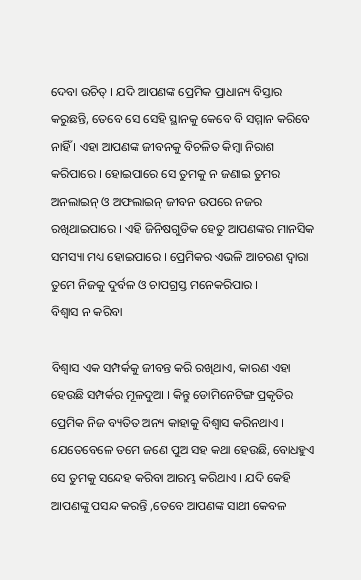ଦେବା ଉଚିତ୍ । ଯଦି ଆପଣଙ୍କ ପ୍ରେମିକ ପ୍ରାଧାନ୍ୟ ବିସ୍ତାର କରୁଛନ୍ତି, ତେବେ ସେ ସେହି ସ୍ଥାନକୁ କେବେ ବି ସମ୍ମାନ କରିବେ ନାହିଁ । ଏହା ଆପଣଙ୍କ ଜୀବନକୁ ବିଚଳିତ କିମ୍ବା ନିରାଶ କରିପାରେ । ହୋଇପାରେ ସେ ତୁମକୁ ନ ଜଣାଇ ତୁମର ଅନଲାଇନ୍ ଓ ଅଫଲାଇନ୍ ଜୀବନ ଉପରେ ନଜର ରଖିଥାଇପାରେ । ଏହି ଜିନିଷଗୁଡିକ ହେତୁ ଆପଣଙ୍କର ମାନସିକ ସମସ୍ୟା ମଧ୍ୟ ହୋଇପାରେ । ପ୍ରେମିକର ଏଭଳି ଆଚରଣ ଦ୍ୱାରା ତୁମେ ନିଜକୁ ଦୁର୍ବଳ ଓ ଚାପଗ୍ରସ୍ତ ମନେକରିପାର ।
ବିଶ୍ୱାସ ନ କରିବା

ବିଶ୍ୱାସ ଏକ ସମ୍ପର୍କକୁ ଜୀବନ୍ତ କରି ରଖିଥାଏ, କାରଣ ଏହା ହେଉଛି ସମ୍ପର୍କର ମୂଳଦୁଆ । କିନ୍ତୁ ଡୋମିନେଟିଙ୍ଗ ପ୍ରକୃତିର ପ୍ରେମିକ ନିଜ ବ୍ୟତିତ ଅନ୍ୟ କାହାକୁ ବିଶ୍ୱାସ କରିନଥାଏ । ଯେତେବେଳେ ତମେ ଜଣେ ପୁଅ ସହ କଥା ହେଉଛି, ବୋଧହୁଏ ସେ ତୁମକୁ ସନ୍ଦେହ କରିବା ଆରମ୍ଭ କରିଥାଏ । ଯଦି କେହି ଆପଣଙ୍କୁ ପସନ୍ଦ କରନ୍ତି ,ତେବେ ଆପଣଙ୍କ ସାଥୀ କେବଳ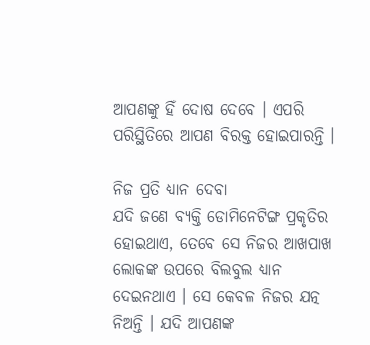ଆପଣଙ୍କୁ ହିଁ ଦୋଷ ଦେବେ । ଏପରି ପରିସ୍ଥିତିରେ ଆପଣ ବିରକ୍ତ ହୋଇପାରନ୍ତି ।

ନିଜ ପ୍ରତି ଧ୍ୟାନ ଦେବା
ଯଦି ଜଣେ ବ୍ୟକ୍ତି ଡୋମିନେଟିଙ୍ଗ ପ୍ରକୃତିର ହୋଇଥାଏ, ତେବେ ସେ ନିଜର ଆଖପାଖ ଲୋକଙ୍କ ଉପରେ ବିଲବୁଲ ଧ୍ୟାନ ଦେଇନଥାଏ । ସେ କେବଳ ନିଜର ଯତ୍ନ ନିଅନ୍ତି । ଯଦି ଆପଣଙ୍କ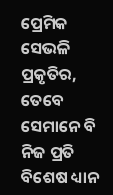ପ୍ରେମିକ ସେଭଳି ପ୍ରକୃତିର, ତେବେ ସେମାନେ ବି ନିଜ ପ୍ରତି ବିଶେଷ ଧ୍ୟାନ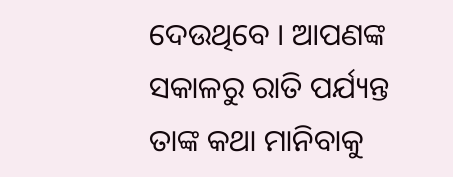ଦେଉଥିବେ । ଆପଣଙ୍କ ସକାଳରୁ ରାତି ପର୍ଯ୍ୟନ୍ତ ତାଙ୍କ କଥା ମାନିବାକୁ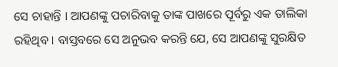ସେ ଚାହାନ୍ତି । ଆପଣଙ୍କୁ ପଚାରିବାକୁ ତାଙ୍କ ପାଖରେ ପୂର୍ବରୁ ଏକ ତାଲିକା ରହିଥିବ । ବାସ୍ତବରେ ସେ ଅନୁଭବ କରନ୍ତି ଯେ, ସେ ଆପଣଙ୍କୁ ସୁରକ୍ଷିତ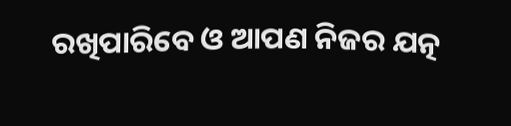ରଖିପାରିବେ ଓ ଆପଣ ନିଜର ଯତ୍ନ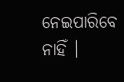ନେଇପାରିବେ ନାହିଁ ।